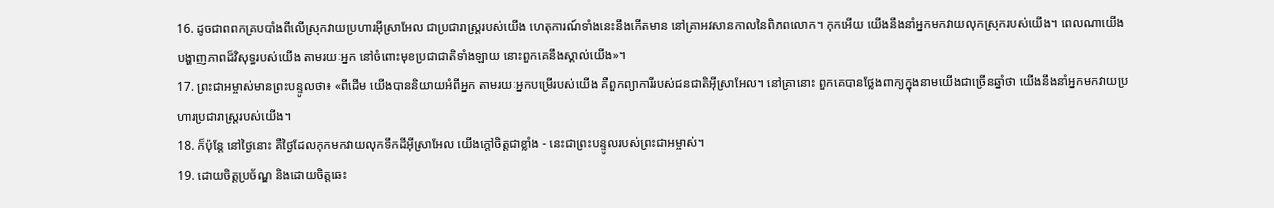16. ដូចជាពពកគ្របបាំងពីលើស្រុកវាយប្រហារអ៊ីស្រាអែល ជាប្រជារាស្ត្ររបស់យើង ហេតុការណ៍ទាំងនេះនឹងកើតមាន នៅគ្រាអវសានកាលនៃពិភពលោក។ កុកអើយ យើងនឹងនាំអ្នកមកវាយលុកស្រុករបស់យើង។ ពេលណាយើងបង្ហាញភាពដ៏វិសុទ្ធរបស់យើង តាមរយៈអ្នក នៅចំពោះមុខប្រជាជាតិទាំងឡាយ នោះពួកគេនឹងស្គាល់យើង»។
17. ព្រះជាអម្ចាស់មានព្រះបន្ទូលថា៖ «ពីដើម យើងបាននិយាយអំពីអ្នក តាមរយៈអ្នកបម្រើរបស់យើង គឺពួកព្យាការីរបស់ជនជាតិអ៊ីស្រាអែល។ នៅគ្រានោះ ពួកគេបានថ្លែងពាក្យក្នុងនាមយើងជាច្រើនឆ្នាំថា យើងនឹងនាំអ្នកមកវាយប្រហារប្រជារាស្ត្ររបស់យើង។
18. ក៏ប៉ុន្តែ នៅថ្ងៃនោះ គឺថ្ងៃដែលកុកមកវាយលុកទឹកដីអ៊ីស្រាអែល យើងក្ដៅចិត្តជាខ្លាំង - នេះជាព្រះបន្ទូលរបស់ព្រះជាអម្ចាស់។
19. ដោយចិត្តប្រច័ណ្ឌ និងដោយចិត្តឆេះ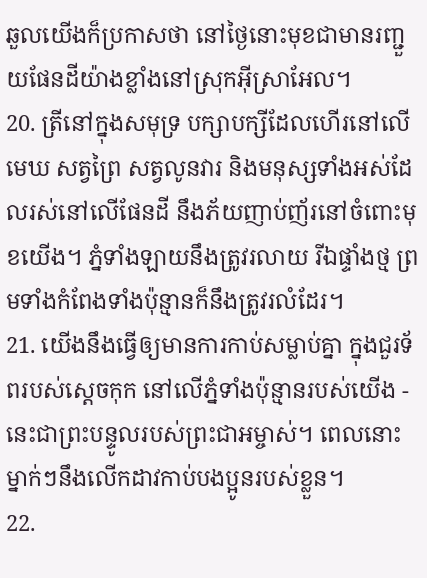ឆួលយើងក៏ប្រកាសថា នៅថ្ងៃនោះមុខជាមានរញ្ជួយផែនដីយ៉ាងខ្លាំងនៅស្រុកអ៊ីស្រាអែល។
20. ត្រីនៅក្នុងសមុទ្រ បក្សាបក្សីដែលហើរនៅលើមេឃ សត្វព្រៃ សត្វលូនវារ និងមនុស្សទាំងអស់ដែលរស់នៅលើផែនដី នឹងភ័យញាប់ញ័រនៅចំពោះមុខយើង។ ភ្នំទាំងឡាយនឹងត្រូវរលាយ រីឯផ្ទាំងថ្ម ព្រមទាំងកំពែងទាំងប៉ុន្មានក៏នឹងត្រូវរលំដែរ។
21. យើងនឹងធ្វើឲ្យមានការកាប់សម្លាប់គ្នា ក្នុងជួរទ័ពរបស់ស្ដេចកុក នៅលើភ្នំទាំងប៉ុន្មានរបស់យើង - នេះជាព្រះបន្ទូលរបស់ព្រះជាអម្ចាស់។ ពេលនោះ ម្នាក់ៗនឹងលើកដាវកាប់បងប្អូនរបស់ខ្លួន។
22.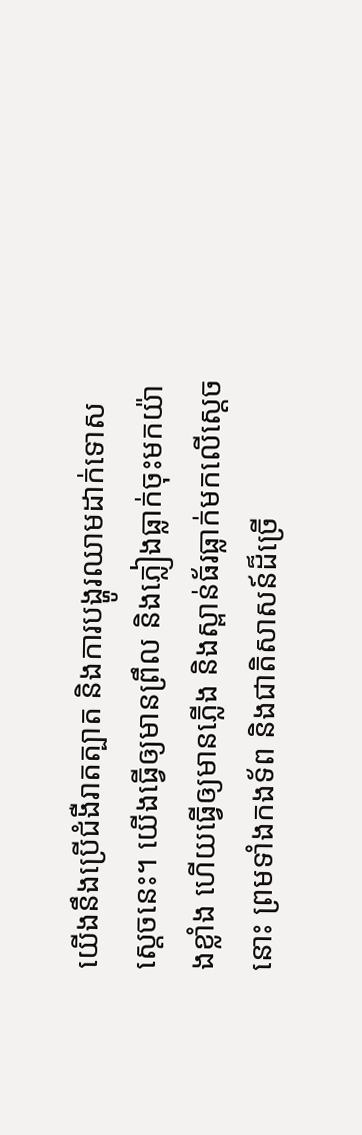យើងនឹងប្រើជំងឺរាតត្បាត និងការបង្ហូរឈាមដាក់ទោសស្ដេចនេះ។ យើងធ្វើឲ្យមានព្រឹល និងភ្លៀងធ្លាក់ចុះមកយ៉ាងខ្លាំង ហើយធ្វើឲ្យមានភ្លើង និងស្ពាន់ធ័រធ្លាក់មកលើស្ដេចនោះ ព្រមទាំងកងទ័ព និងជាតិសាសន៍ដ៏ច្រើ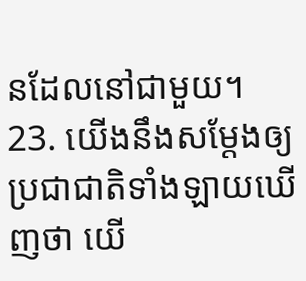នដែលនៅជាមួយ។
23. យើងនឹងសម្តែងឲ្យប្រជាជាតិទាំងឡាយឃើញថា យើ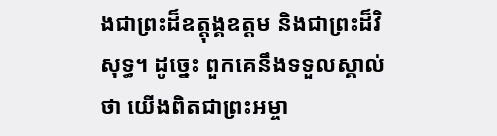ងជាព្រះដ៏ឧត្ដុង្គឧត្ដម និងជាព្រះដ៏វិសុទ្ធ។ ដូច្នេះ ពួកគេនឹងទទួលស្គាល់ថា យើងពិតជាព្រះអម្ចា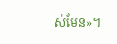ស់មែន»។